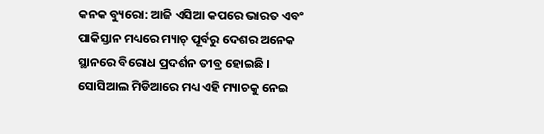କନକ ବ୍ୟୁରୋ: ଆଜି ଏସିଆ କପରେ ଭାରତ ଏବଂ ପାକିସ୍ତାନ ମଧ୍ୟରେ ମ୍ୟାଚ୍ ପୂର୍ବରୁ ଦେଶର ଅନେକ ସ୍ଥାନରେ ବିରୋଧ ପ୍ରଦର୍ଶନ ତୀବ୍ର ହୋଇଛି । ସୋସିଆଲ ମିଡିଆରେ ମଧ୍ୟ ଏହି ମ୍ୟାଚକୁ ନେଇ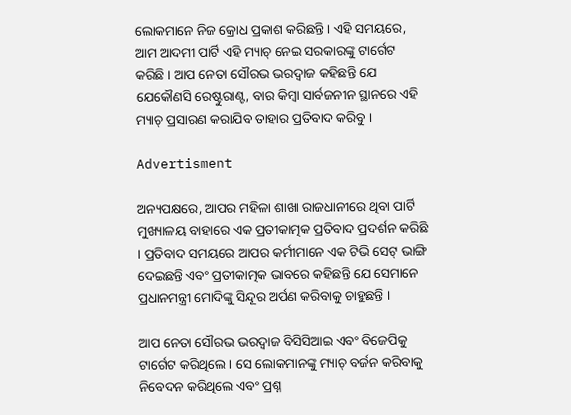ଲୋକମାନେ ନିଜ କ୍ରୋଧ ପ୍ରକାଶ କରିଛନ୍ତି । ଏହି ସମୟରେ, ଆମ ଆଦମୀ ପାର୍ଟି ଏହି ମ୍ୟାଚ୍ ନେଇ ସରକାରଙ୍କୁ ଟାର୍ଗେଟ କରିଛି । ଆପ ନେତା ସୌରଭ ଭରଦ୍ୱାଜ କହିଛନ୍ତି ଯେ ଯେକୌଣସି ରେଷ୍ଟୁରାଣ୍ଟ, ବାର କିମ୍ବା ସାର୍ବଜନୀନ ସ୍ଥାନରେ ଏହି ମ୍ୟାଚ୍ ପ୍ରସାରଣ କରାଯିବ ତାହାର ପ୍ରତିବାଦ କରିବୁ ।

Advertisment

ଅନ୍ୟପକ୍ଷରେ, ଆପର ମହିଳା ଶାଖା ରାଜଧାନୀରେ ଥିବା ପାର୍ଟି ମୁଖ୍ୟାଳୟ ବାହାରେ ଏକ ପ୍ରତୀକାତ୍ମକ ପ୍ରତିବାଦ ପ୍ରଦର୍ଶନ କରିଛି । ପ୍ରତିବାଦ ସମୟରେ ଆପର କର୍ମୀମାନେ ଏକ ଟିଭି ସେଟ୍ ଭାଙ୍ଗି ଦେଇଛନ୍ତି ଏବଂ ପ୍ରତୀକାତ୍ମକ ଭାବରେ କହିଛନ୍ତି ଯେ ସେମାନେ ପ୍ରଧାନମନ୍ତ୍ରୀ ମୋଦିଙ୍କୁ ସିନ୍ଦୂର ଅର୍ପଣ କରିବାକୁ ଚାହୁଛନ୍ତି ।

ଆପ ନେତା ସୌରଭ ଭରଦ୍ୱାଜ ବିସିସିଆଇ ଏବଂ ବିଜେପିକୁ ଟାର୍ଗେଟ କରିଥିଲେ । ସେ ଲୋକମାନଙ୍କୁ ମ୍ୟାଚ୍ ବର୍ଜନ କରିବାକୁ ନିବେଦନ କରିଥିଲେ ଏବଂ ପ୍ରଶ୍ନ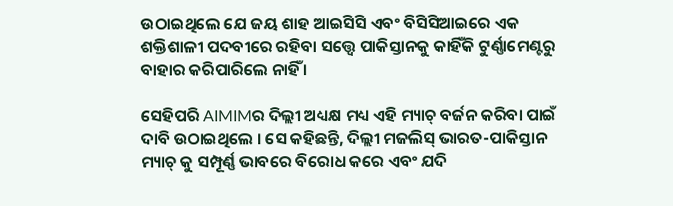ଉଠାଇଥିଲେ ଯେ ଜୟ ଶାହ ଆଇସିସି ଏବଂ ବିସିସିଆଇରେ ଏକ ଶକ୍ତିଶାଳୀ ପଦବୀରେ ରହିବା ସତ୍ତ୍ୱେ ପାକିସ୍ତାନକୁ କାହିଁକି ଟୁର୍ଣ୍ଣାମେଣ୍ଟରୁ ବାହାର କରିପାରିଲେ ନାହିଁ ।

ସେହିପରି AIMIMର ଦିଲ୍ଲୀ ଅଧ୍ୟକ୍ଷ ମଧ୍ୟ ଏହି ମ୍ୟାଚ୍ ବର୍ଜନ କରିବା ପାଇଁ ଦାବି ଉଠାଇଥିଲେ । ସେ କହିଛନ୍ତି, ଦିଲ୍ଲୀ ମଜଲିସ୍ ଭାରତ-ପାକିସ୍ତାନ ମ୍ୟାଚ୍ କୁ ସମ୍ପୂର୍ଣ୍ଣ ଭାବରେ ବିରୋଧ କରେ ଏବଂ ଯଦି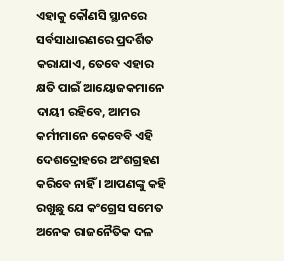ଏହାକୁ କୌଣସି ସ୍ଥାନରେ ସର୍ବସାଧାରଣରେ ପ୍ରଦର୍ଶିତ କରାଯାଏ, ତେବେ ଏହାର କ୍ଷତି ପାଇଁ ଆୟୋଜକମାନେ ଦାୟୀ ରହିବେ, ଆମର କର୍ମୀମାନେ କେବେବି ଏହି ଦେଶଦ୍ରୋହରେ ଅଂଶଗ୍ରହଣ କରିବେ ନାହିଁ । ଆପଣଙ୍କୁ କହି ରଖୁଛୁ ଯେ କଂଗ୍ରେସ ସମେତ ଅନେକ ରାଜନୈତିକ ଦଳ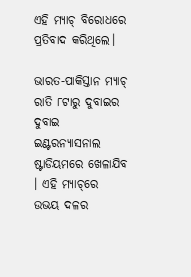ଏହି ମ୍ୟାଚ୍ ବିରୋଧରେ ପ୍ରତିବାଦ କରିଥିଲେ।

ଭାରତ-ପାକିସ୍ତାନ ମ୍ୟାଚ୍ ରାତି ୮ଟାରୁ ଦୁବାଇର ଦୁବାଇ ଇଣ୍ଟରନ୍ୟାସନାଲ ଷ୍ଟାଡିୟମରେ ଖେଳାଯିବ । ଏହି ମ୍ୟାଚ୍‌ରେ ଉଭୟ ଦଳର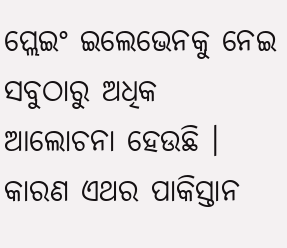ପ୍ଲେଇଂ ଇଲେଭେନକୁ ନେଇ ସବୁଠାରୁ ଅଧିକ ଆଲୋଚନା ହେଉଛି । କାରଣ ଏଥର ପାକିସ୍ତାନ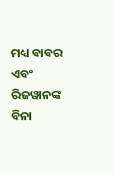ମଧ୍ୟ ବାବର ଏବଂ ରିଜୱାନଙ୍କ ବିନା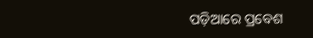ପଡ଼ିଆରେ ପ୍ରବେଶ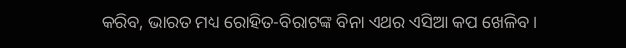କରିବ, ଭାରତ ମଧ୍ୟ ରୋହିତ-ବିରାଟଙ୍କ ବିନା ଏଥର ଏସିଆ କପ ଖେଳିବ ।